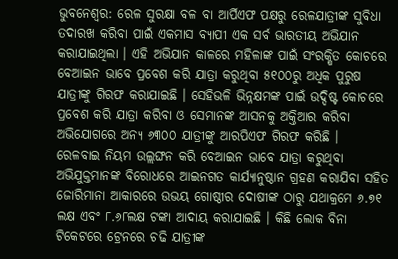ଭୁବନେଶ୍ବର: ରେଳ ସୁରକ୍ଷା ବଳ ବା ଆର୍ପିଏଫ ପକ୍ଷରୁ ରେଳଯାତ୍ରୀଙ୍କ ସୁବିଧା ତଦାରଖ କରିବା ପାଇଁ ଏକମାସ ବ୍ୟାପୀ ଏକ ସର୍ବ ଭାରତୀୟ ଅଭିଯାନ କରାଯାଇଥିଲା । ଏହି ଅଭିଯାନ କାଳରେ ମହିଳାଙ୍କ ପାଇଁ ସଂରକ୍ଷିତ କୋଚରେ ବେଆଇନ ଭାବେ ପ୍ରବେଶ କରି ଯାତ୍ରା କରୁଥିବା ୫୧୦୦ରୁ ଅଧିକ ପୁରୁଷ ଯାତ୍ରୀଙ୍କୁ ଗିରଫ କରାଯାଇଛି । ସେହିଭଳି ଭିନ୍ନକ୍ଷମଙ୍କ ପାଇଁ ଉଦ୍ଦିଷ୍ଟ କୋଚରେ ପ୍ରବେଶ କରି ଯାତ୍ରା କରିବା ଓ ସେମାନଙ୍କ ଆସନକୁ ଅକ୍ତିଆର କରିବା ଅଭିଯୋଗରେ ଅନ୍ୟ ୬୩୦୦ ଯାତ୍ରୀଙ୍କୁ ଆରପିଏଫ ଗିରଫ କରିଛି ।
ରେଳବାଇ ନିୟମ ଉଲ୍ଲଙ୍ଘନ କରି ବେଆଇନ ଭାବେ ଯାତ୍ରା କରୁଥିବା ଅଭିଯୁକ୍ତମାନଙ୍କ ବିରୋଧରେ ଆଇନଗତ କାର୍ଯ୍ୟାନୁଷ୍ଠାନ ଗ୍ରହଣ କରାଯିବା ସହିତ ଜୋରିମାନା ଆକାରରେ ଉଭୟ ଗୋଷ୍ଠୀର ଦୋଷୀଙ୍କ ଠାରୁ ଯଥାକ୍ରମେ ୬.୭୧ ଲକ୍ଷ ଏବଂ ୮.୬୮ଲକ୍ଷ ଟଙ୍କା ଆଦାୟ କରାଯାଇଛି । କିଛି ଲୋକ ବିନା ଟିକେଟରେ ଟ୍ରେନରେ ଚଢି ଯାତ୍ରୀଙ୍କ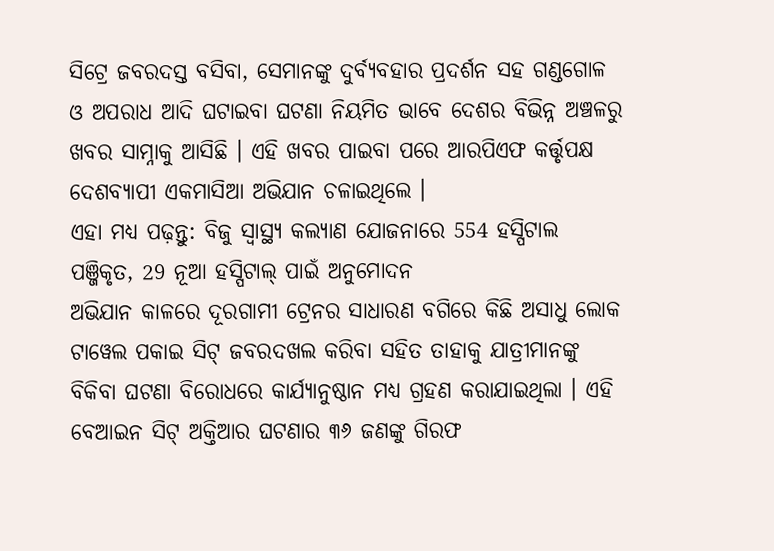ସିଟ୍ରେ ଜବରଦସ୍ତ ବସିବା, ସେମାନଙ୍କୁ ଦୁର୍ବ୍ୟବହାର ପ୍ରଦର୍ଶନ ସହ ଗଣ୍ଡଗୋଳ ଓ ଅପରାଧ ଆଦି ଘଟାଇବା ଘଟଣା ନିୟମିତ ଭାବେ ଦେଶର ବିଭିନ୍ନ ଅଞ୍ଚଳରୁ ଖବର ସାମ୍ନାକୁ ଆସିଛି । ଏହି ଖବର ପାଇବା ପରେ ଆରପିଏଫ କର୍ତ୍ତୃପକ୍ଷ ଦେଶବ୍ୟାପୀ ଏକମାସିଆ ଅଭିଯାନ ଚଳାଇଥିଲେ ।
ଏହା ମଧ୍ୟ ପଢ଼ନ୍ତୁ: ବିଜୁ ସ୍ବାସ୍ଥ୍ୟ କଲ୍ୟାଣ ଯୋଜନାରେ 554 ହସ୍ପିଟାଲ ପଞ୍ଜିକୃତ, 29 ନୂଆ ହସ୍ପିଟାଲ୍ ପାଇଁ ଅନୁମୋଦନ
ଅଭିଯାନ କାଳରେ ଦୂରଗାମୀ ଟ୍ରେନର ସାଧାରଣ ବଗିରେ କିଛି ଅସାଧୁ ଲୋକ ଟାୱେଲ ପକାଇ ସିଟ୍ ଜବରଦଖଲ କରିବା ସହିତ ତାହାକୁ ଯାତ୍ରୀମାନଙ୍କୁ ବିକିବା ଘଟଣା ବିରୋଧରେ କାର୍ଯ୍ୟାନୁଷ୍ଠାନ ମଧ୍ୟ ଗ୍ରହଣ କରାଯାଇଥିଲା । ଏହି ବେଆଇନ ସିଟ୍ ଅକ୍ତିଆର ଘଟଣାର ୩୬ ଜଣଙ୍କୁ ଗିରଫ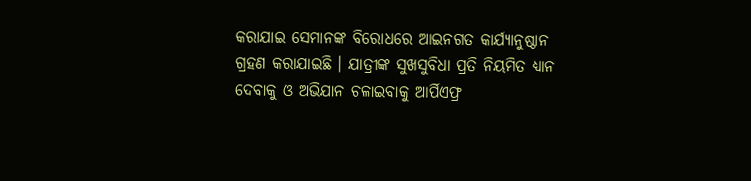କରାଯାଇ ସେମାନଙ୍କ ବିରୋଧରେ ଆଇନଗତ କାର୍ଯ୍ୟାନୁଷ୍ଠାନ ଗ୍ରହଣ କରାଯାଇଛି । ଯାତ୍ରୀଙ୍କ ସୁଖସୁବିଧା ପ୍ରତି ନିୟମିତ ଧ୍ୟାନ ଦେବାକୁ ଓ ଅଭିଯାନ ଚଳାଇବାକୁ ଆର୍ପିଏଫ୍ର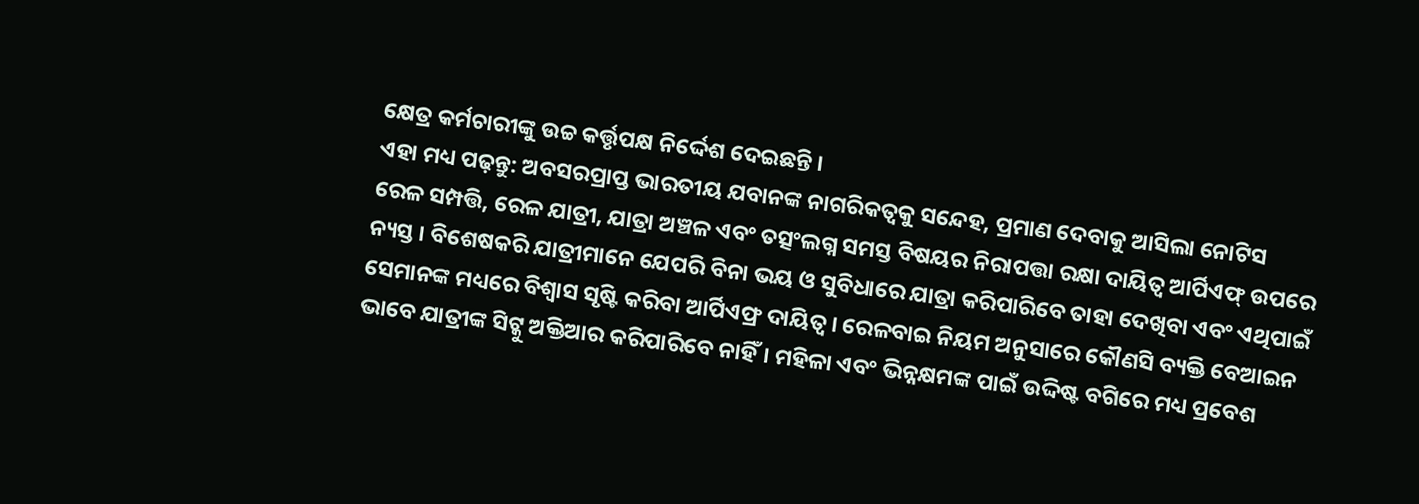କ୍ଷେତ୍ର କର୍ମଚାରୀଙ୍କୁ ଉଚ୍ଚ କର୍ତ୍ତୃପକ୍ଷ ନିର୍ଦ୍ଦେଶ ଦେଇଛନ୍ତି ।
ଏହା ମଧ୍ୟ ପଢ଼ନ୍ତୁ: ଅବସରପ୍ରାପ୍ତ ଭାରତୀୟ ଯବାନଙ୍କ ନାଗରିକତ୍ବକୁ ସନ୍ଦେହ, ପ୍ରମାଣ ଦେବାକୁ ଆସିଲା ନୋଟିସ
ରେଳ ସମ୍ପତ୍ତି, ରେଳ ଯାତ୍ରୀ, ଯାତ୍ରା ଅଞ୍ଚଳ ଏବଂ ତତ୍ସଂଲଗ୍ନ ସମସ୍ତ ବିଷୟର ନିରାପତ୍ତା ରକ୍ଷା ଦାୟିତ୍ୱ ଆର୍ପିଏଫ୍ ଉପରେ ନ୍ୟସ୍ତ । ବିଶେଷକରି ଯାତ୍ରୀମାନେ ଯେପରି ବିନା ଭୟ ଓ ସୁବିଧାରେ ଯାତ୍ରା କରିପାରିବେ ତାହା ଦେଖିବା ଏବଂ ଏଥିପାଇଁ ସେମାନଙ୍କ ମଧ୍ୟରେ ବିଶ୍ୱାସ ସୃଷ୍ଟି କରିବା ଆର୍ପିଏଫ୍ର ଦାୟିତ୍ୱ । ରେଳବାଇ ନିୟମ ଅନୁସାରେ କୌଣସି ବ୍ୟକ୍ତି ବେଆଇନ ଭାବେ ଯାତ୍ରୀଙ୍କ ସିଟ୍କୁ ଅକ୍ତିଆର କରିପାରିବେ ନାହିଁ। ମହିଳା ଏବଂ ଭିନ୍ନକ୍ଷମଙ୍କ ପାଇଁ ଉଦ୍ଦିଷ୍ଟ ବଗିରେ ମଧ୍ୟ ପ୍ରବେଶ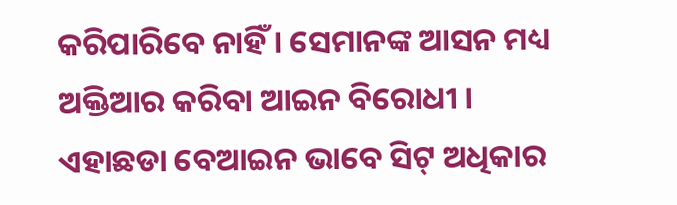କରିପାରିବେ ନାହିଁ । ସେମାନଙ୍କ ଆସନ ମଧ୍ୟ ଅକ୍ତିଆର କରିବା ଆଇନ ବିରୋଧୀ । ଏହାଛଡା ବେଆଇନ ଭାବେ ସିଟ୍ ଅଧିକାର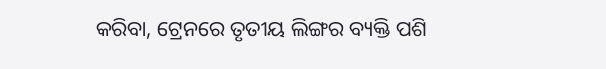କରିବା, ଟ୍ରେନରେ ତୃତୀୟ ଲିଙ୍ଗର ବ୍ୟକ୍ତି ପଶି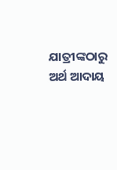ଯାତ୍ରୀଙ୍କଠାରୁ ଅର୍ଥ ଆଦାୟ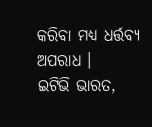କରିବା ମଧ୍ୟ ଧର୍ତ୍ତବ୍ୟ ଅପରାଧ ।
ଇଟିଭି ଭାରତ,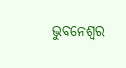ଭୁବନେଶ୍ବର